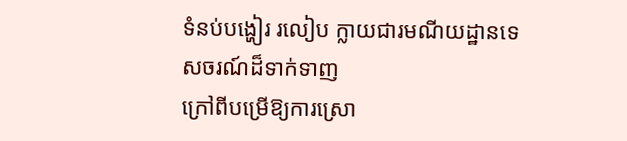ទំនប់បង្ហៀរ រលៀប ក្លាយជារមណីយដ្ឋានទេសចរណ៍ដ៏ទាក់ទាញ
ក្រៅពីបម្រើឱ្យការស្រោ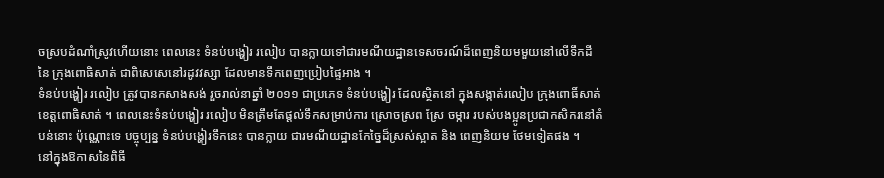ចស្របដំណាំស្រូវហើយនោះ ពេលនេះ ទំនប់បង្ហៀរ រលៀប បានក្លាយទៅជារមណីយដ្ឋានទេសចរណ៍ដ៏ពេញនិយមមួយនៅលើទឹកដីនៃ ក្រុងពោធិសាត់ ជាពិសេសេនៅរដូវវស្សា ដែលមានទឹកពេញប្រៀបផ្ទៃអាង ។
ទំនប់បង្ហៀរ រលៀប ត្រូវបានកសាងសង់ រួចរាល់នាឆ្នាំ ២០១១ ជាប្រភេទ ទំនប់បង្ហៀរ ដែលស្ថិតនៅ ក្នុងសង្កាត់រលៀប ក្រុងពោធិ៍សាត់ ខេត្តពោធិសាត់ ។ ពេលនេះទំនប់បង្ហៀរ រលៀប មិនត្រឹមតែផ្តល់ទឹកសម្រាប់ការ ស្រោចស្រព ស្រែ ចម្ការ របស់បងប្អូនប្រជាកសិករនៅតំបន់នោះ ប៉ុណ្ណោះទេ បច្ចុប្បន្ន ទំនប់បង្ហៀរទឹកនេះ បានក្លាយ ជារមណីយដ្ឋានកែច្នៃដ៏ស្រស់ស្អាត និង ពេញនិយម ថែមទៀតផង ។
នៅក្នុងឱកាសនៃពិធី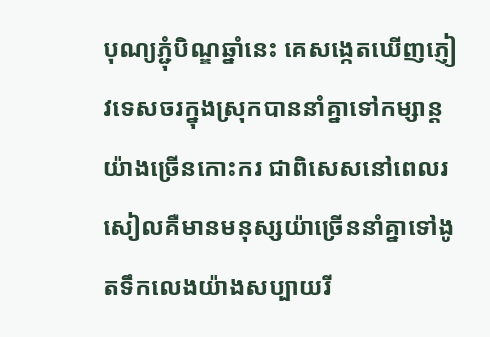បុណ្យភ្ជុំបិណ្ឌឆ្នាំនេះ គេសង្កេតឃើញភ្ញៀវទេសចរក្នុងស្រុកបាននាំគ្នាទៅកម្សាន្តយ៉ាងច្រើនកោះករ ជាពិសេសនៅពេលរសៀលគឺមានមនុស្សយ៉ាច្រើននាំគ្នាទៅងូតទឹកលេងយ៉ាងសប្បាយរី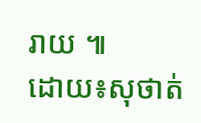រាយ ៕
ដោយ៖សុថាត់